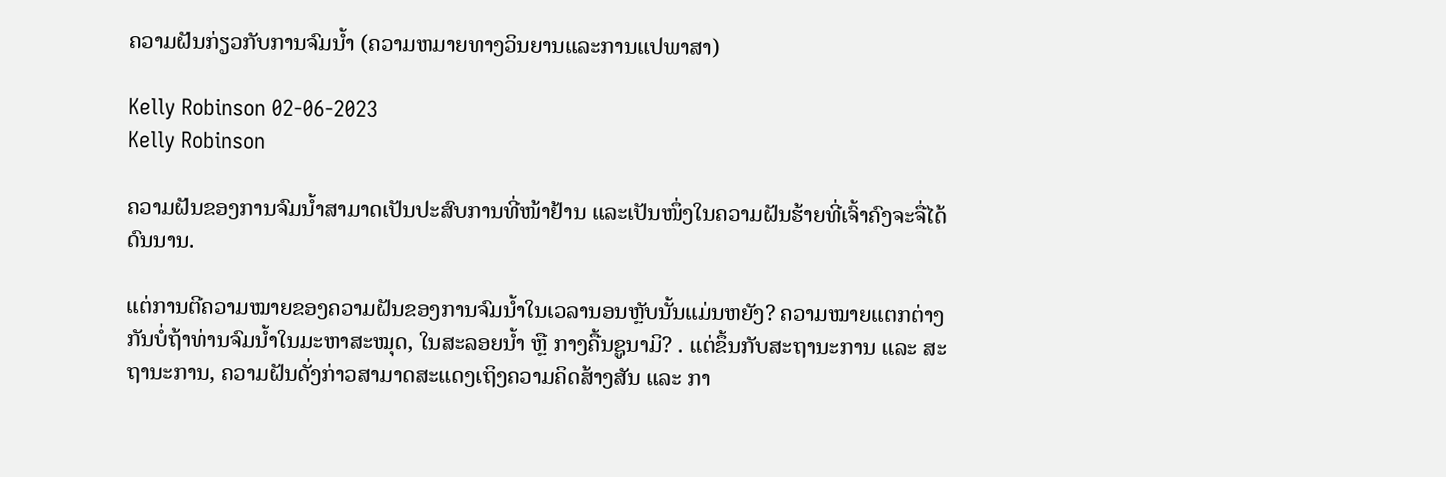ຄວາມຝັນກ່ຽວກັບການຈົມນໍ້າ (ຄວາມຫມາຍທາງວິນຍານແລະການແປພາສາ)

Kelly Robinson 02-06-2023
Kelly Robinson

ຄວາມຝັນຂອງການຈົມນ້ຳສາມາດເປັນປະສົບການທີ່ໜ້າຢ້ານ ແລະເປັນໜຶ່ງໃນຄວາມຝັນຮ້າຍທີ່ເຈົ້າຄົງຈະຈື່ໄດ້ດົນນານ.

ແຕ່ການຕີຄວາມໝາຍຂອງຄວາມຝັນຂອງການຈົມນ້ຳໃນເວລານອນຫຼັບນັ້ນແມ່ນຫຍັງ? ຄວາມໝາຍແຕກຕ່າງກັນບໍ່ຖ້າທ່ານຈົມນ້ຳໃນມະຫາສະໝຸດ, ໃນສະລອຍນ້ຳ ຫຼື ກາງຄື້ນຊູນາມິ? . ແຕ່ຂຶ້ນກັບສະຖານະການ ແລະ ສະຖານະການ, ຄວາມຝັນດັ່ງກ່າວສາມາດສະແດງເຖິງຄວາມຄິດສ້າງສັນ ແລະ ກາ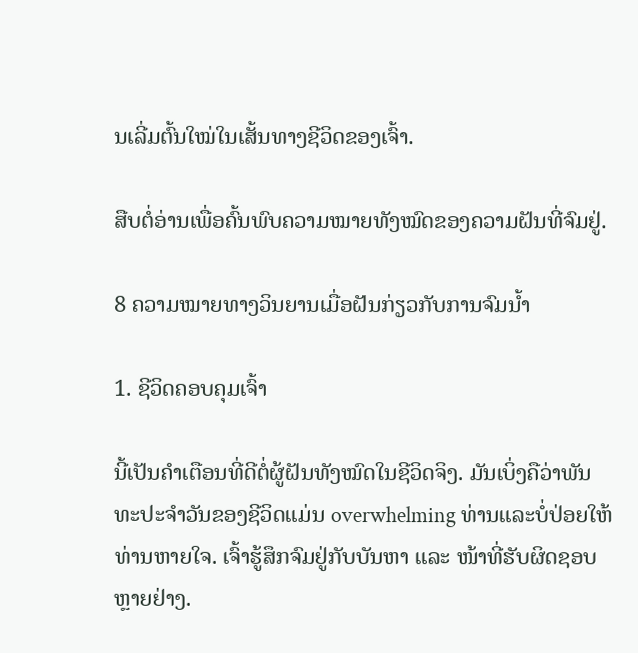ນເລີ່ມຕົ້ນໃໝ່ໃນເສັ້ນທາງຊີວິດຂອງເຈົ້າ.

ສືບຕໍ່ອ່ານເພື່ອຄົ້ນພົບຄວາມໝາຍທັງໝົດຂອງຄວາມຝັນທີ່ຈົມຢູ່.

8 ຄວາມໝາຍທາງວິນຍານເມື່ອຝັນກ່ຽວກັບການຈົມນ້ຳ

1. ຊີວິດຄອບຄຸມເຈົ້າ

ນີ້ເປັນຄຳເຕືອນທີ່ດີຕໍ່ຜູ້ຝັນທັງໝົດໃນຊີວິດຈິງ. ມັນເບິ່ງຄືວ່າພັນທະປະຈໍາວັນຂອງຊີວິດແມ່ນ overwhelming ທ່ານແລະບໍ່ປ່ອຍໃຫ້ທ່ານຫາຍໃຈ. ເຈົ້າຮູ້ສຶກຈົມຢູ່ກັບບັນຫາ ແລະ ໜ້າທີ່ຮັບຜິດຊອບຫຼາຍຢ່າງ.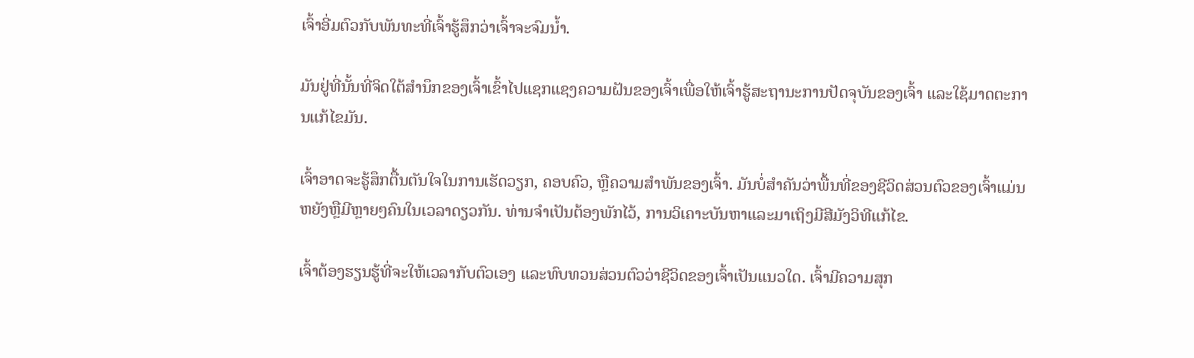ເຈົ້າອີ່ມຕົວກັບພັນທະທີ່ເຈົ້າຮູ້ສຶກວ່າເຈົ້າຈະຈົມນໍ້າ.

ມັນຢູ່ທີ່ນັ້ນທີ່ຈິດໃຕ້ສຳນຶກຂອງເຈົ້າເຂົ້າໄປແຊກແຊງຄວາມຝັນຂອງເຈົ້າເພື່ອໃຫ້ເຈົ້າຮູ້ສະຖານະການປັດຈຸບັນຂອງເຈົ້າ ແລະໃຊ້ມາດຕະການແກ້ໄຂມັນ.

ເຈົ້າອາດຈະຮູ້ສຶກຕື້ນຕັນໃຈໃນການເຮັດວຽກ, ຄອບຄົວ, ຫຼືຄວາມສໍາພັນຂອງເຈົ້າ. ມັນບໍ່ສໍາຄັນວ່າພື້ນທີ່ຂອງຊີວິດສ່ວນຕົວຂອງເຈົ້າແມ່ນຫຍັງຫຼືມີຫຼາຍໆຄົນໃນເວລາດຽວກັນ. ທ່ານຈໍາເປັນຕ້ອງພັກໄວ້, ການວິເຄາະບັນຫາແລະມາເຖິງມີສີມັງວິທີແກ້ໄຂ.

ເຈົ້າຕ້ອງຮຽນຮູ້ທີ່ຈະໃຫ້ເວລາກັບຕົວເອງ ແລະທົບທວນສ່ວນຕົວວ່າຊີວິດຂອງເຈົ້າເປັນແນວໃດ. ເຈົ້າມີຄວາມສຸກ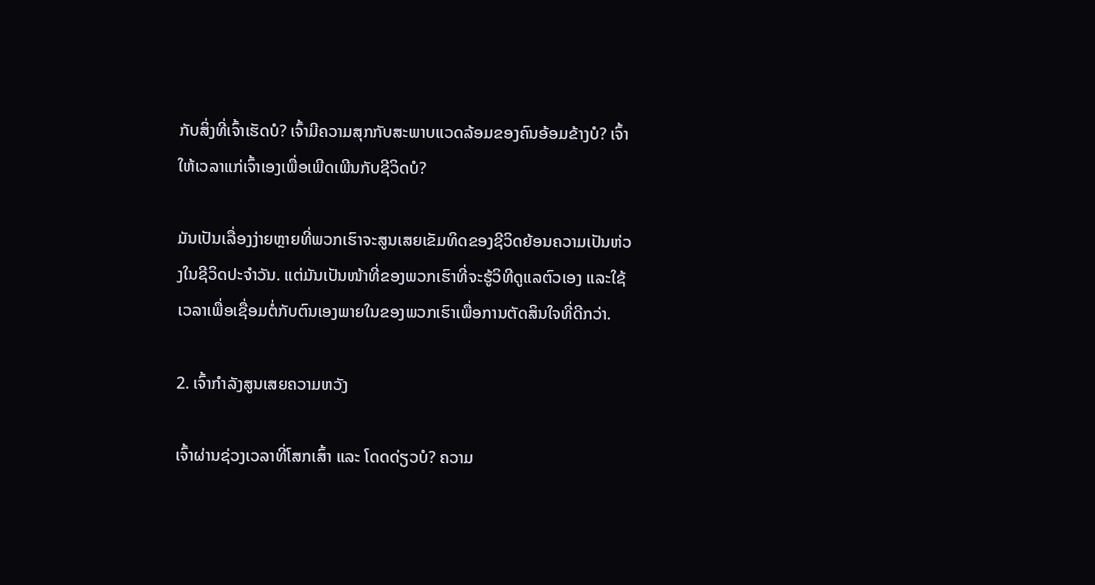ກັບສິ່ງທີ່ເຈົ້າເຮັດບໍ? ເຈົ້າມີຄວາມສຸກກັບສະພາບແວດລ້ອມຂອງຄົນອ້ອມຂ້າງບໍ? ເຈົ້າໃຫ້ເວລາແກ່ເຈົ້າເອງເພື່ອເພີດເພີນກັບຊີວິດບໍ?

ມັນເປັນເລື່ອງງ່າຍຫຼາຍທີ່ພວກເຮົາຈະສູນເສຍເຂັມທິດຂອງຊີວິດຍ້ອນຄວາມເປັນຫ່ວງໃນຊີວິດປະຈໍາວັນ. ແຕ່ມັນເປັນໜ້າທີ່ຂອງພວກເຮົາທີ່ຈະຮູ້ວິທີດູແລຕົວເອງ ແລະໃຊ້ເວລາເພື່ອເຊື່ອມຕໍ່ກັບຕົນເອງພາຍໃນຂອງພວກເຮົາເພື່ອການຕັດສິນໃຈທີ່ດີກວ່າ.

2. ເຈົ້າກຳລັງສູນເສຍຄວາມຫວັງ

ເຈົ້າຜ່ານຊ່ວງເວລາທີ່ໂສກເສົ້າ ແລະ ໂດດດ່ຽວບໍ? ຄວາມ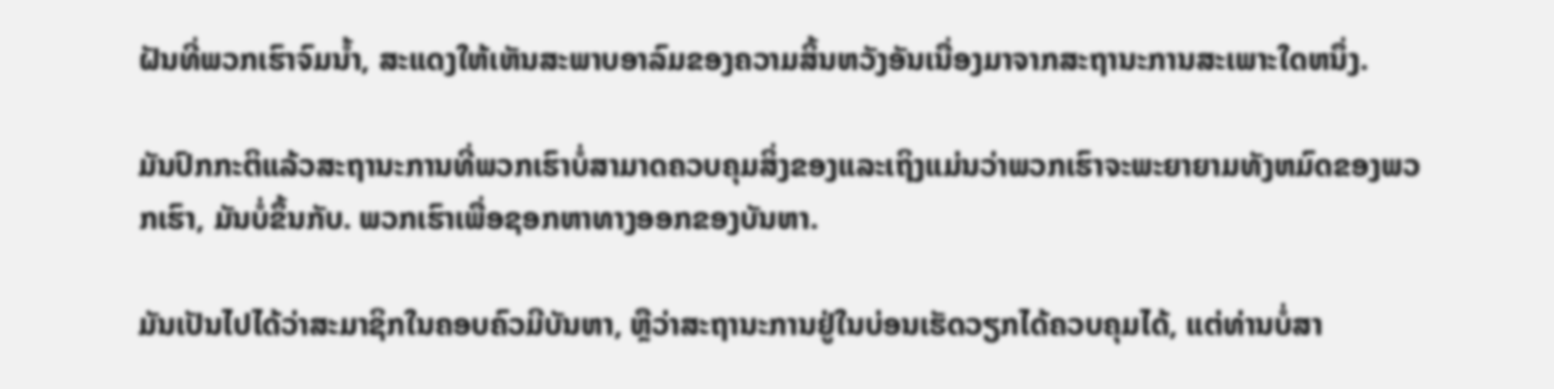ຝັນທີ່ພວກເຮົາຈົມນ້ຳ, ສະແດງໃຫ້ເຫັນສະພາບອາລົມຂອງຄວາມສິ້ນຫວັງອັນເນື່ອງມາຈາກສະຖານະການສະເພາະໃດຫນຶ່ງ.

ມັນປົກກະຕິແລ້ວສະຖານະການທີ່ພວກເຮົາບໍ່ສາມາດຄວບຄຸມສິ່ງຂອງແລະເຖິງແມ່ນວ່າພວກເຮົາຈະພະຍາຍາມທັງຫມົດຂອງພວກເຮົາ, ມັນບໍ່ຂຶ້ນກັບ. ພວກເຮົາເພື່ອຊອກຫາທາງອອກຂອງບັນຫາ.

ມັນເປັນໄປໄດ້ວ່າສະມາຊິກໃນຄອບຄົວມີບັນຫາ, ຫຼືວ່າສະຖານະການຢູ່ໃນບ່ອນເຮັດວຽກໄດ້ຄວບຄຸມໄດ້, ແຕ່ທ່ານບໍ່ສາ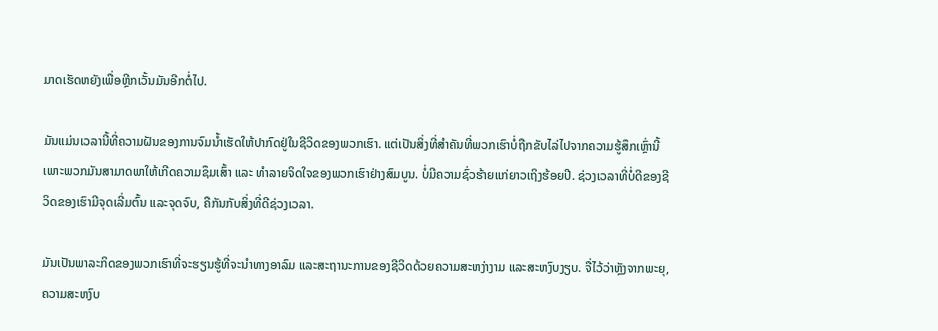ມາດເຮັດຫຍັງເພື່ອຫຼີກເວັ້ນມັນອີກຕໍ່ໄປ.

ມັນແມ່ນເວລານີ້ທີ່ຄວາມຝັນຂອງການຈົມນ້ຳເຮັດໃຫ້ປາກົດຢູ່ໃນຊີວິດຂອງພວກເຮົາ. ແຕ່ເປັນສິ່ງທີ່ສຳຄັນທີ່ພວກເຮົາບໍ່ຖືກຂັບໄລ່ໄປຈາກຄວາມຮູ້ສຶກເຫຼົ່ານີ້ ເພາະພວກມັນສາມາດພາໃຫ້ເກີດຄວາມຊຶມເສົ້າ ແລະ ທຳລາຍຈິດໃຈຂອງພວກເຮົາຢ່າງສົມບູນ. ບໍ່ມີຄວາມຊົ່ວຮ້າຍແກ່ຍາວເຖິງຮ້ອຍປີ. ຊ່ວງເວລາທີ່ບໍ່ດີຂອງຊີວິດຂອງເຮົາມີຈຸດເລີ່ມຕົ້ນ ແລະຈຸດຈົບ, ຄືກັນກັບສິ່ງທີ່ດີຊ່ວງເວລາ.

ມັນເປັນພາລະກິດຂອງພວກເຮົາທີ່ຈະຮຽນຮູ້ທີ່ຈະນຳທາງອາລົມ ແລະສະຖານະການຂອງຊີວິດດ້ວຍຄວາມສະຫງ່າງາມ ແລະສະຫງົບງຽບ. ຈື່ໄວ້ວ່າຫຼັງຈາກພະຍຸ, ຄວາມສະຫງົບ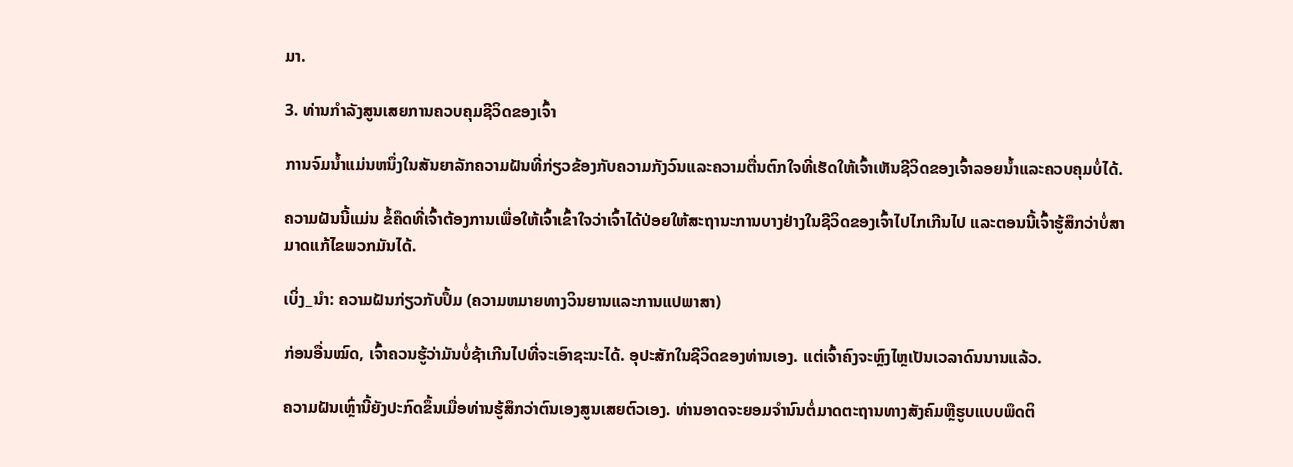ມາ.

3. ທ່ານກໍາລັງສູນເສຍການຄວບຄຸມຊີວິດຂອງເຈົ້າ

ການຈົມນ້ຳແມ່ນຫນຶ່ງໃນສັນຍາລັກຄວາມຝັນທີ່ກ່ຽວຂ້ອງກັບຄວາມກັງວົນແລະຄວາມຕື່ນຕົກໃຈທີ່ເຮັດໃຫ້ເຈົ້າເຫັນຊີວິດຂອງເຈົ້າລອຍນ້ຳແລະຄວບຄຸມບໍ່ໄດ້.

ຄວາມຝັນນີ້ແມ່ນ ຂໍ້ຄຶດທີ່ເຈົ້າຕ້ອງການເພື່ອໃຫ້ເຈົ້າເຂົ້າໃຈວ່າເຈົ້າໄດ້ປ່ອຍໃຫ້ສະຖານະການບາງຢ່າງໃນຊີວິດຂອງເຈົ້າໄປໄກເກີນໄປ ແລະຕອນນີ້ເຈົ້າຮູ້ສຶກວ່າບໍ່ສາມາດແກ້ໄຂພວກມັນໄດ້.

ເບິ່ງ_ນຳ: ຄວາມຝັນກ່ຽວກັບປຶ້ມ (ຄວາມຫມາຍທາງວິນຍານແລະການແປພາສາ)

ກ່ອນອື່ນໝົດ, ເຈົ້າຄວນຮູ້ວ່າມັນບໍ່ຊ້າເກີນໄປທີ່ຈະເອົາຊະນະໄດ້. ອຸປະສັກໃນຊີວິດຂອງທ່ານເອງ. ແຕ່ເຈົ້າຄົງຈະຫຼົງໄຫຼເປັນເວລາດົນນານແລ້ວ.

ຄວາມຝັນເຫຼົ່ານີ້ຍັງປະກົດຂຶ້ນເມື່ອທ່ານຮູ້ສຶກວ່າຕົນເອງສູນເສຍຕົວເອງ. ທ່ານອາດຈະຍອມຈໍານົນຕໍ່ມາດຕະຖານທາງສັງຄົມຫຼືຮູບແບບພຶດຕິ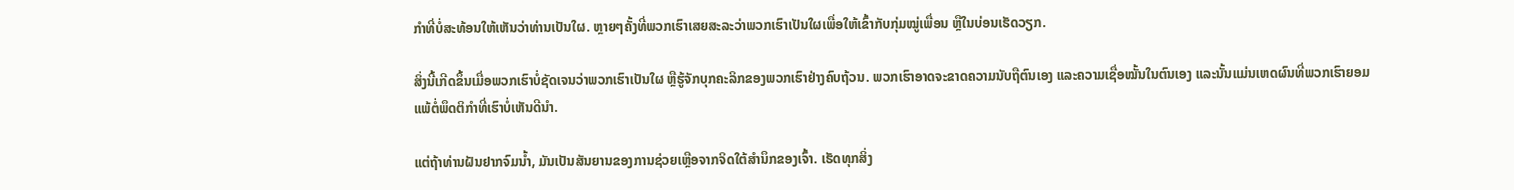ກໍາທີ່ບໍ່ສະທ້ອນໃຫ້ເຫັນວ່າທ່ານເປັນໃຜ. ຫຼາຍໆຄັ້ງທີ່ພວກເຮົາເສຍສະລະວ່າພວກເຮົາເປັນໃຜເພື່ອໃຫ້ເຂົ້າກັບກຸ່ມໝູ່ເພື່ອນ ຫຼືໃນບ່ອນເຮັດວຽກ.

ສິ່ງນີ້ເກີດຂຶ້ນເມື່ອພວກເຮົາບໍ່ຊັດເຈນວ່າພວກເຮົາເປັນໃຜ ຫຼືຮູ້ຈັກບຸກຄະລິກຂອງພວກເຮົາຢ່າງຄົບຖ້ວນ. ພວກເຮົາອາດຈະຂາດຄວາມນັບຖືຕົນເອງ ແລະຄວາມເຊື່ອໝັ້ນໃນຕົນເອງ ແລະນັ້ນແມ່ນເຫດຜົນທີ່ພວກເຮົາຍອມແພ້ຕໍ່ພຶດຕິກຳທີ່ເຮົາບໍ່ເຫັນດີນຳ.

ແຕ່ຖ້າທ່ານຝັນຢາກຈົມນ້ຳ, ມັນເປັນສັນຍານຂອງການຊ່ວຍເຫຼືອຈາກຈິດໃຕ້ສຳນຶກຂອງເຈົ້າ. ເຮັດທຸກສິ່ງ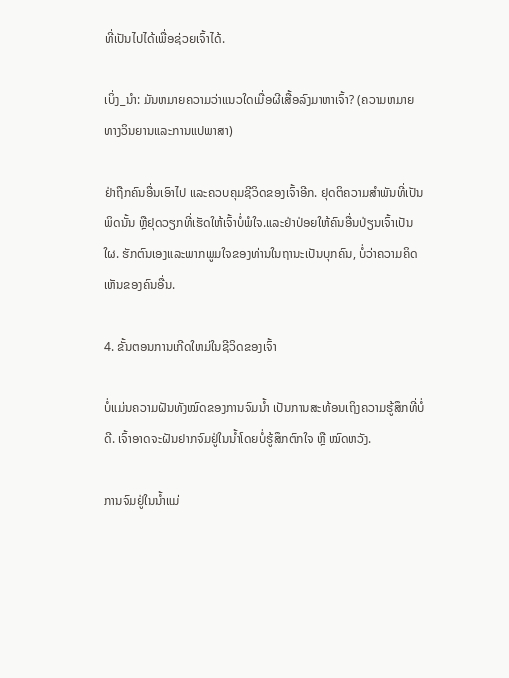ທີ່ເປັນໄປໄດ້ເພື່ອຊ່ວຍເຈົ້າໄດ້.

ເບິ່ງ_ນຳ: ມັນຫມາຍຄວາມວ່າແນວໃດເມື່ອຜີເສື້ອລົງມາຫາເຈົ້າ? (ຄວາມຫມາຍທາງວິນຍານແລະການແປພາສາ)

ຢ່າຖືກຄົນອື່ນເອົາໄປ ແລະຄວບຄຸມຊີວິດຂອງເຈົ້າອີກ. ຢຸດຕິຄວາມສຳພັນທີ່ເປັນພິດນັ້ນ ຫຼືຢຸດວຽກທີ່ເຮັດໃຫ້ເຈົ້າບໍ່ພໍໃຈ.ແລະຢ່າປ່ອຍໃຫ້ຄົນອື່ນປ່ຽນເຈົ້າເປັນໃຜ. ຮັກຕົນເອງແລະພາກພູມໃຈຂອງທ່ານໃນຖານະເປັນບຸກຄົນ, ບໍ່ວ່າຄວາມຄິດເຫັນຂອງຄົນອື່ນ.

4. ຂັ້ນຕອນການເກີດໃຫມ່ໃນຊີວິດຂອງເຈົ້າ

ບໍ່ແມ່ນຄວາມຝັນທັງໝົດຂອງການຈົມນໍ້າ ເປັນການສະທ້ອນເຖິງຄວາມຮູ້ສຶກທີ່ບໍ່ດີ. ເຈົ້າອາດຈະຝັນຢາກຈົມຢູ່ໃນນໍ້າໂດຍບໍ່ຮູ້ສຶກຕົກໃຈ ຫຼື ໝົດຫວັງ.

ການຈົມຢູ່ໃນນໍ້າແມ່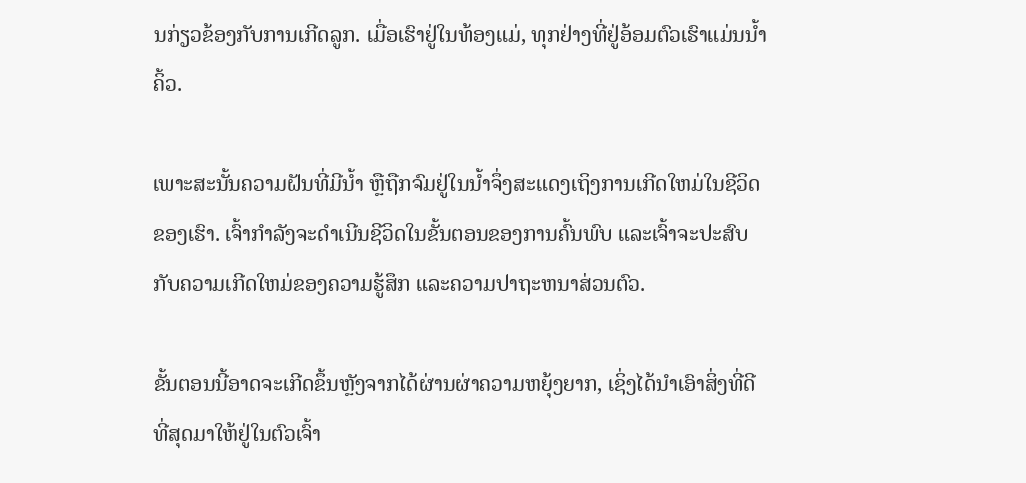ນກ່ຽວຂ້ອງກັບການເກີດລູກ. ເມື່ອເຮົາຢູ່ໃນທ້ອງແມ່, ທຸກຢ່າງທີ່ຢູ່ອ້ອມຕົວເຮົາແມ່ນນໍ້າຄິ້ວ.

ເພາະສະນັ້ນຄວາມຝັນທີ່ມີນໍ້າ ຫຼືຖືກຈົມຢູ່ໃນນໍ້າຈຶ່ງສະແດງເຖິງການເກີດໃຫມ່ໃນຊີວິດຂອງເຮົາ. ເຈົ້າກໍາລັງຈະດໍາເນີນຊີວິດໃນຂັ້ນຕອນຂອງການຄົ້ນພົບ ແລະເຈົ້າຈະປະສົບກັບຄວາມເກີດໃຫມ່ຂອງຄວາມຮູ້ສຶກ ແລະຄວາມປາຖະຫນາສ່ວນຕົວ.

ຂັ້ນຕອນນີ້ອາດຈະເກີດຂຶ້ນຫຼັງຈາກໄດ້ຜ່ານຜ່າຄວາມຫຍຸ້ງຍາກ, ເຊິ່ງໄດ້ນໍາເອົາສິ່ງທີ່ດີທີ່ສຸດມາໃຫ້ຢູ່ໃນຕົວເຈົ້າ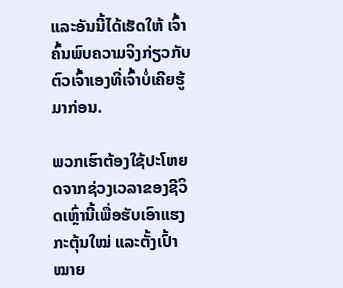ແລະອັນນີ້ໄດ້ເຮັດໃຫ້ ເຈົ້າຄົ້ນພົບຄວາມຈິງກ່ຽວກັບຕົວເຈົ້າເອງທີ່ເຈົ້າບໍ່ເຄີຍຮູ້ມາກ່ອນ.

ພວກເຮົາຕ້ອງໃຊ້ປະໂຫຍດຈາກຊ່ວງເວລາຂອງຊີວິດເຫຼົ່ານີ້ເພື່ອຮັບເອົາແຮງກະຕຸ້ນໃໝ່ ແລະຕັ້ງເປົ້າໝາຍ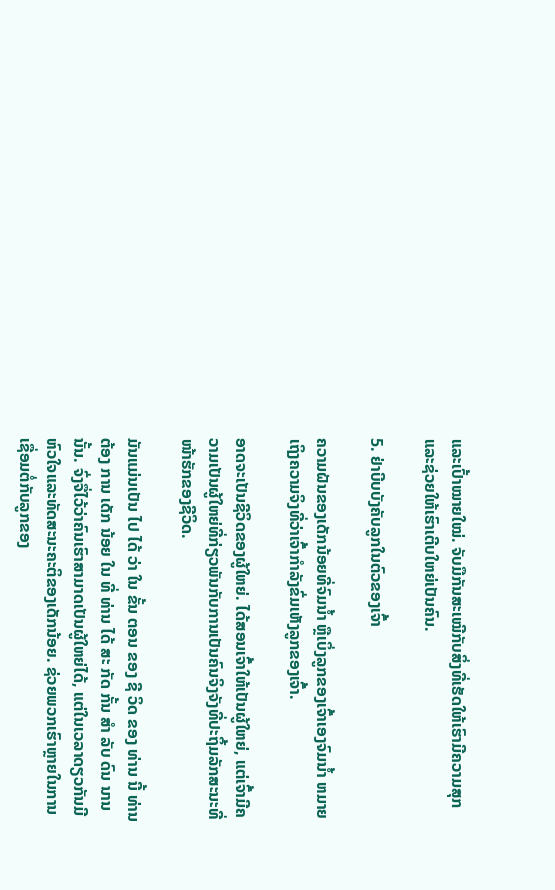ແລະເປົ້າໝາຍໃໝ່. ຈັບມືກັນສະເໝີກັບສິ່ງທີ່ເຮັດໃຫ້ເຮົາມີຄວາມສຸກ ແລະຊ່ວຍໃຫ້ເຮົາເຕີບໃຫຍ່ເປັນຄົນ.

5. ຢ່າບີບບັງຄັບລູກໃນຕົວຂອງເຈົ້າ

ຄວາມຝັນຂອງເດັກນ້ອຍທີ່ຈົມນໍ້າ ຫຼືເບິ່ງລູກຂອງເຈົ້າເອງຈົມນໍ້າ ຫມາຍເຖິງຄວາມຈິງທີ່ວ່າເຈົ້າກໍາລັງຂົ່ມເຫັງລູກຂອງເຈົ້າ.

ອາດຈະເປັນຊີວິດຂອງຜູ້ໃຫຍ່. ໄດ້ສອນເຈົ້າໃຫ້ເປັນຜູ້ໃຫຍ່, ແຕ່ເຈົ້າມີຄວາມເປັນຜູ້ໃຫຍ່ທີ່ກ່ຽວພັນກັບການເປັນຄົນຈິງຈັງທີ່ປະຖິ້ມລັກສະນະທີ່ໜ້າຮັກຂອງຊີວິດ.

ມັນແມ່ນເປັນ ໄປ ໄດ້ ວ່າ ໃນ ຂັ້ນ ຕອນ ຂອງ ຊີ ວິດ ຂອງ ທ່ານ ນີ້ ທ່ານ ຕ້ອງ ການ ເດັກ ນ້ອຍ ໃນ ທີ່ ທ່ານ ໄດ້ ສະ ກັດ ກັ້ນ ສໍາ ລັບ ດົນ ນານ ນັ້ນ. ຈົ່ງຈື່ໄວ້ວ່າຄົນເຮົາສາມາດເປັນຜູ້ໃຫຍ່ໄດ້, ແຕ່ໃນເວລາດຽວກັນມີຫົວໃຈແລະທັດສະນະຄະຕິຂອງເດັກນ້ອຍ. ຊ່ວຍພວກເຮົາຫຼາຍໃນການເຊື່ອມຕໍ່ກັບລູກຂອງ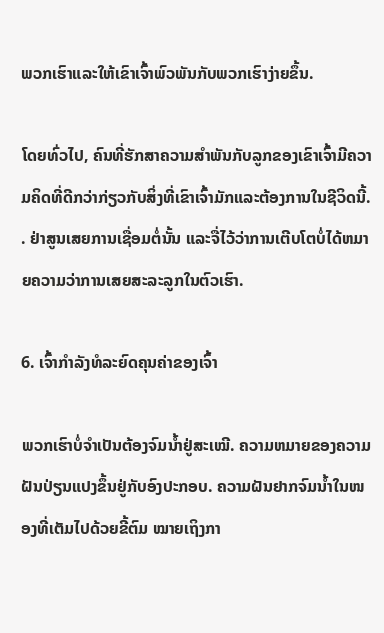ພວກເຮົາແລະໃຫ້ເຂົາເຈົ້າພົວພັນກັບພວກເຮົາງ່າຍຂຶ້ນ.

ໂດຍທົ່ວໄປ, ຄົນທີ່ຮັກສາຄວາມສໍາພັນກັບລູກຂອງເຂົາເຈົ້າມີຄວາມຄິດທີ່ດີກວ່າກ່ຽວກັບສິ່ງທີ່ເຂົາເຈົ້າມັກແລະຕ້ອງການໃນຊີວິດນີ້. . ຢ່າສູນເສຍການເຊື່ອມຕໍ່ນັ້ນ ແລະຈື່ໄວ້ວ່າການເຕີບໂຕບໍ່ໄດ້ຫມາຍຄວາມວ່າການເສຍສະລະລູກໃນຕົວເຮົາ.

6. ເຈົ້າກຳລັງທໍລະຍົດຄຸນຄ່າຂອງເຈົ້າ

ພວກເຮົາບໍ່ຈຳເປັນຕ້ອງຈົມນ້ຳຢູ່ສະເໝີ. ຄວາມຫມາຍຂອງຄວາມຝັນປ່ຽນແປງຂຶ້ນຢູ່ກັບອົງປະກອບ. ຄວາມຝັນຢາກຈົມນ້ຳໃນໜອງທີ່ເຕັມໄປດ້ວຍຂີ້ຕົມ ໝາຍເຖິງກາ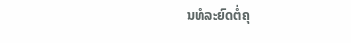ນທໍລະຍົດຕໍ່ຄຸ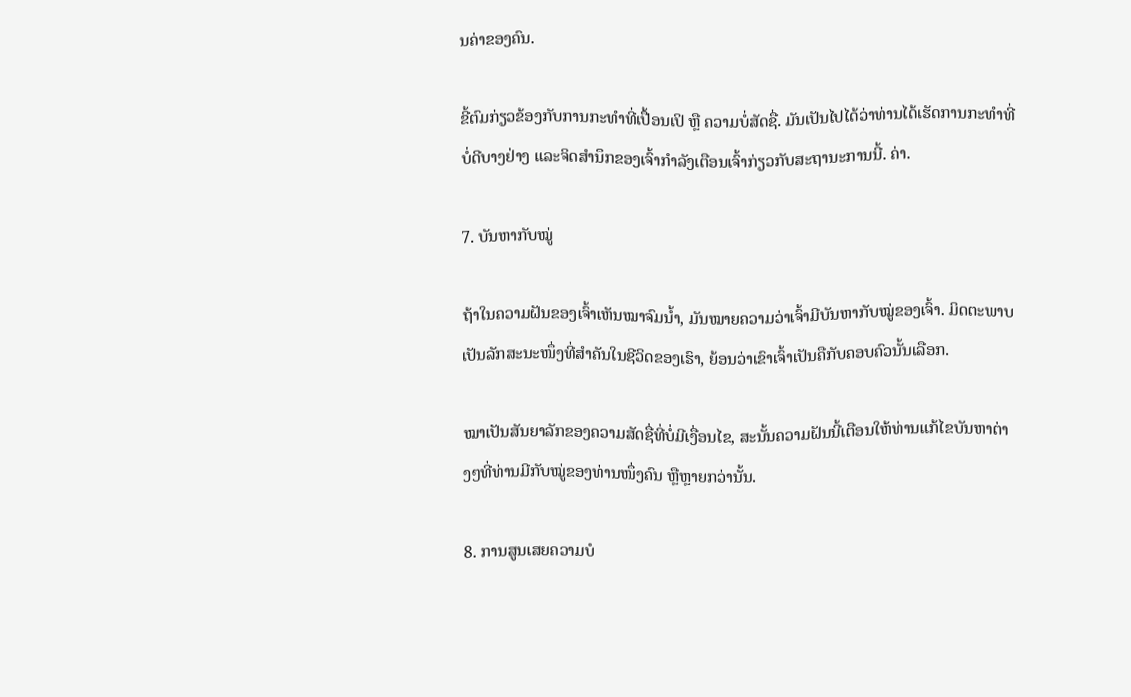ນຄ່າຂອງຄົນ.

ຂີ້ຕົມກ່ຽວຂ້ອງກັບການກະທຳທີ່ເປື້ອນເປິ ຫຼື ຄວາມບໍ່ສັດຊື່. ມັນເປັນໄປໄດ້ວ່າທ່ານໄດ້ເຮັດການກະທໍາທີ່ບໍ່ດີບາງຢ່າງ ແລະຈິດສໍານຶກຂອງເຈົ້າກໍາລັງເຕືອນເຈົ້າກ່ຽວກັບສະຖານະການນີ້. ຄ່າ.

7. ບັນຫາກັບໝູ່

ຖ້າໃນຄວາມຝັນຂອງເຈົ້າເຫັນໝາຈົມນ້ຳ, ມັນໝາຍຄວາມວ່າເຈົ້າມີບັນຫາກັບໝູ່ຂອງເຈົ້າ. ມິດຕະພາບເປັນລັກສະນະໜຶ່ງທີ່ສຳຄັນໃນຊີວິດຂອງເຮົາ, ຍ້ອນວ່າເຂົາເຈົ້າເປັນຄືກັບຄອບຄົວນັ້ນເລືອກ.

ໝາເປັນສັນຍາລັກຂອງຄວາມສັດຊື່ທີ່ບໍ່ມີເງື່ອນໄຂ, ສະນັ້ນຄວາມຝັນນີ້ເຕືອນໃຫ້ທ່ານແກ້ໄຂບັນຫາຕ່າງໆທີ່ທ່ານມີກັບໝູ່ຂອງທ່ານໜຶ່ງຄົນ ຫຼືຫຼາຍກວ່ານັ້ນ.

8. ການສູນເສຍຄວາມບໍ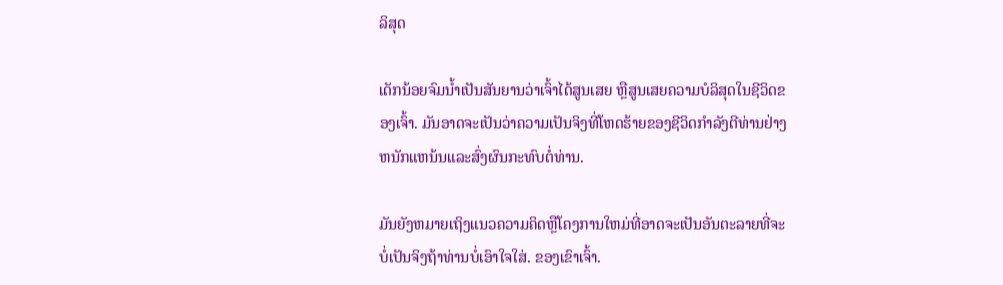ລິສຸດ

ເດັກນ້ອຍຈົມນ້ຳເປັນສັນຍານວ່າເຈົ້າໄດ້ສູນເສຍ ຫຼືສູນເສຍຄວາມບໍລິສຸດໃນຊີວິດຂອງເຈົ້າ. ມັນອາດຈະເປັນວ່າຄວາມເປັນຈິງທີ່ໂຫດຮ້າຍຂອງຊີວິດກໍາລັງຕີທ່ານຢ່າງຫນັກແຫນ້ນແລະສົ່ງຜົນກະທົບຕໍ່ທ່ານ.

ມັນຍັງຫມາຍເຖິງແນວຄວາມຄິດຫຼືໂຄງການໃຫມ່ທີ່ອາດຈະເປັນອັນຕະລາຍທີ່ຈະບໍ່ເປັນຈິງຖ້າທ່ານບໍ່ເອົາໃຈໃສ່. ຂອງເຂົາເຈົ້າ.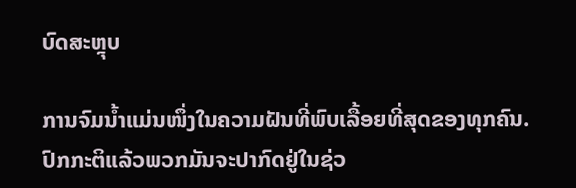ບົດສະຫຼຸບ

ການຈົມນໍ້າແມ່ນໜຶ່ງໃນຄວາມຝັນທີ່ພົບເລື້ອຍທີ່ສຸດຂອງທຸກຄົນ. ປົກກະຕິແລ້ວພວກມັນຈະປາກົດຢູ່ໃນຊ່ວ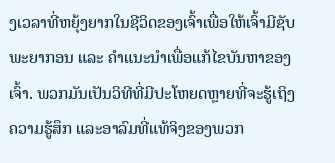ງເວລາທີ່ຫຍຸ້ງຍາກໃນຊີວິດຂອງເຈົ້າເພື່ອໃຫ້ເຈົ້າມີຊັບພະຍາກອນ ແລະ ຄຳແນະນຳເພື່ອແກ້ໄຂບັນຫາຂອງເຈົ້າ. ພວກມັນເປັນວິທີທີ່ມີປະໂຫຍດຫຼາຍທີ່ຈະຮູ້ເຖິງຄວາມຮູ້ສຶກ ແລະອາລົມທີ່ແທ້ຈິງຂອງພວກ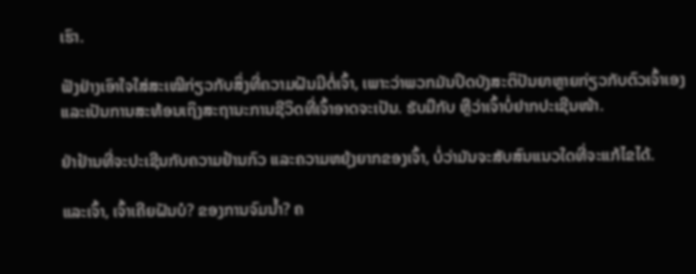ເຮົາ.

ຟັງຢ່າງເອົາໃຈໃສ່ສະເໝີກ່ຽວກັບສິ່ງທີ່ຄວາມຝັນມີຕໍ່ເຈົ້າ, ເພາະວ່າພວກມັນປິດບັງສະຕິປັນຍາຫຼາຍກ່ຽວກັບຕົວເຈົ້າເອງ ແລະເປັນການສະທ້ອນເຖິງສະຖານະການຊີວິດທີ່ເຈົ້າອາດຈະເປັນ. ຮັບມືກັບ ຫຼືວ່າເຈົ້າບໍ່ຢາກປະເຊີນໜ້າ.

ຢ່າຢ້ານທີ່ຈະປະເຊີນກັບຄວາມຢ້ານກົວ ແລະຄວາມຫຍຸ້ງຍາກຂອງເຈົ້າ, ບໍ່ວ່າມັນຈະສັບສົນແນວໃດທີ່ຈະແກ້ໄຂໄດ້.

ແລະເຈົ້າ, ເຈົ້າເຄີຍຝັນບໍ? ຂອງການຈົມນ້ຳ? ຄ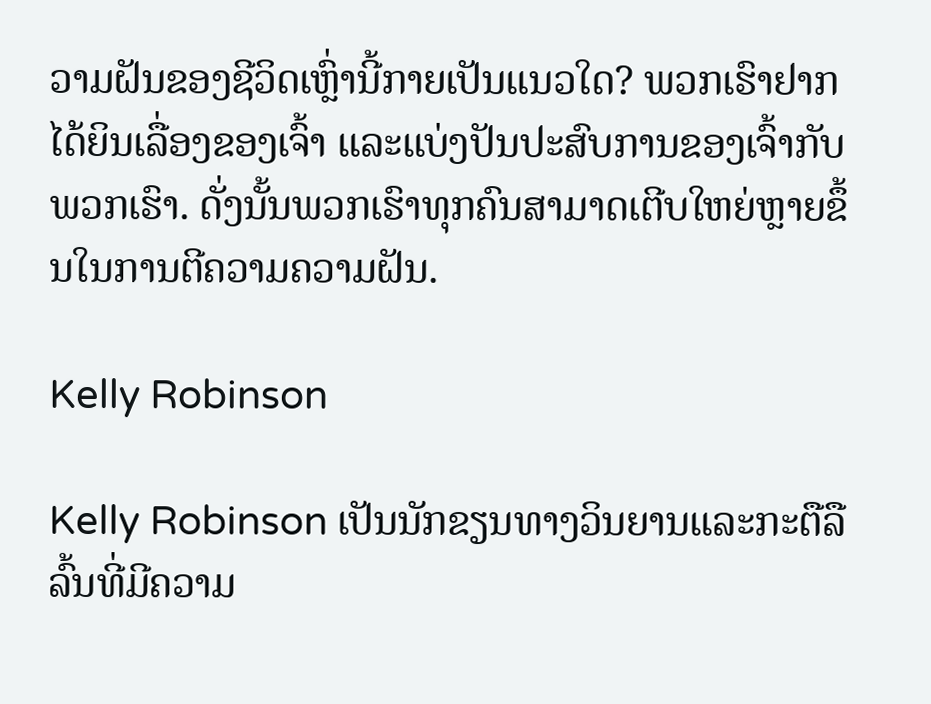ວາມຝັນຂອງຊີວິດເຫຼົ່ານີ້ກາຍເປັນແນວໃດ? ພວກເຮົາຢາກໄດ້ຍິນເລື່ອງຂອງເຈົ້າ ແລະແບ່ງປັນປະສົບການຂອງເຈົ້າກັບພວກເຮົາ. ດັ່ງນັ້ນພວກເຮົາທຸກຄົນສາມາດເຕີບໃຫຍ່ຫຼາຍຂຶ້ນໃນການຕີຄວາມຄວາມຝັນ.

Kelly Robinson

Kelly Robinson ເປັນນັກຂຽນທາງວິນຍານແລະກະຕືລືລົ້ນທີ່ມີຄວາມ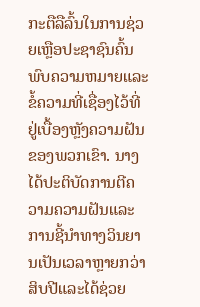ກະຕືລືລົ້ນໃນການຊ່ວຍເຫຼືອປະຊາຊົນຄົ້ນພົບຄວາມຫມາຍແລະຂໍ້ຄວາມທີ່ເຊື່ອງໄວ້ທີ່ຢູ່ເບື້ອງຫຼັງຄວາມຝັນຂອງພວກເຂົາ. ນາງໄດ້ປະຕິບັດການຕີຄວາມຄວາມຝັນແລະການຊີ້ນໍາທາງວິນຍານເປັນເວລາຫຼາຍກວ່າສິບປີແລະໄດ້ຊ່ວຍ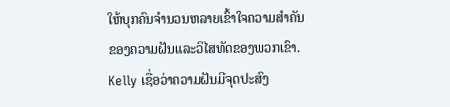ໃຫ້ບຸກຄົນຈໍານວນຫລາຍເຂົ້າໃຈຄວາມສໍາຄັນຂອງຄວາມຝັນແລະວິໄສທັດຂອງພວກເຂົາ. Kelly ເຊື່ອວ່າຄວາມຝັນມີຈຸດປະສົງ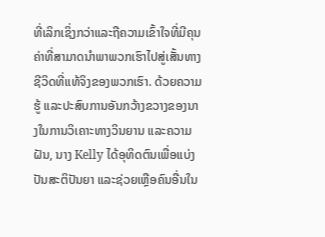ທີ່ເລິກເຊິ່ງກວ່າແລະຖືຄວາມເຂົ້າໃຈທີ່ມີຄຸນຄ່າທີ່ສາມາດນໍາພາພວກເຮົາໄປສູ່ເສັ້ນທາງຊີວິດທີ່ແທ້ຈິງຂອງພວກເຮົາ. ດ້ວຍຄວາມຮູ້ ແລະປະສົບການອັນກວ້າງຂວາງຂອງນາງໃນການວິເຄາະທາງວິນຍານ ແລະຄວາມຝັນ, ນາງ Kelly ໄດ້ອຸທິດຕົນເພື່ອແບ່ງປັນສະຕິປັນຍາ ແລະຊ່ວຍເຫຼືອຄົນອື່ນໃນ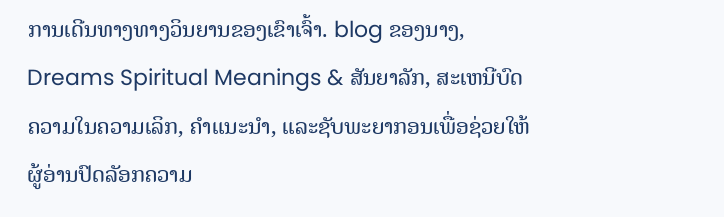ການເດີນທາງທາງວິນຍານຂອງເຂົາເຈົ້າ. blog ຂອງນາງ, Dreams Spiritual Meanings & ສັນຍາລັກ, ສະເຫນີບົດຄວາມໃນຄວາມເລິກ, ຄໍາແນະນໍາ, ແລະຊັບພະຍາກອນເພື່ອຊ່ວຍໃຫ້ຜູ້ອ່ານປົດລັອກຄວາມ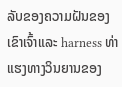ລັບຂອງຄວາມຝັນຂອງເຂົາເຈົ້າແລະ harness ທ່າແຮງທາງວິນຍານຂອງ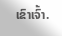ເຂົາເຈົ້າ.